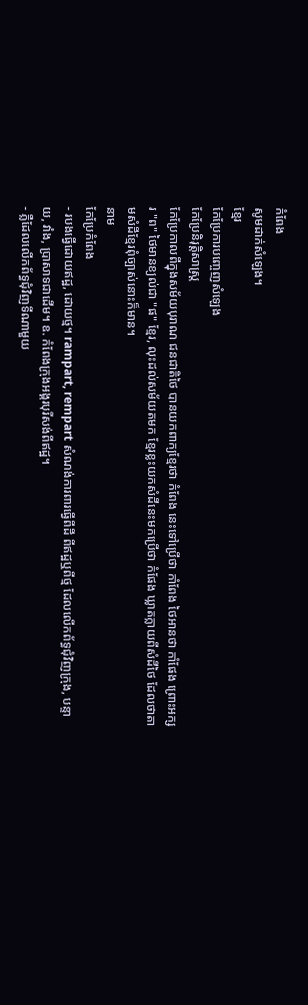កំពែង
សូមដាក់សំឡេង។
ខ្មែរ
កែប្រែការបញ្ចេញសំឡេង
កែប្រែនិរុត្តិសាស្ត្រ
កែប្រែកាលពីក្នុងសម័យបុរាណ ជនជាតិថៃ បានយកពាក្យខ្មែរថា កំពែង នេះទៅប្រើថា កាំពែង ថៃអានថា កាំផែង ព្រោះអក្សរ "ព" ថៃមានខ្យល់ជា "ផ" ខ្មែរ, លុះដល់សម័យតមក ខ្មែរខ្លះយកសំដីនេះមកប្រើថា កំផែង ឃ្លាតក្លាយពីសំដីថៃ ដែលថាតាមសំដីខ្មែរពុំច្បាស់នោះក៏មាន។
នាម
កែប្រែកំពែង
- របងធ្វើដោយឥដ្ឋ, ដោយថ្ម។ rampart, rempart សំណង់ការពារធ្វើពីដី ពីឥដ្ឋឬពីថ្ម ដែលលើកព័ទ្ធជុំវិញក្រុង, បន្ទាយ, វាំង, ប្រាសាទជាដើម។ ឧ. កំពែងក្រុងអង្គរបុរីសង់ពីឥដ្ឋ។
- ភ្លឺដែលលើកព័ទ្ធជុំវិញទីណាមួយ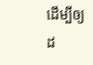ដើម្បីឲ្យដ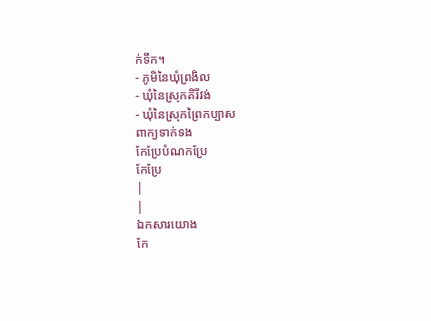ក់ទឹក។
- ភូមិនៃឃុំព្រងិល
- ឃុំនៃស្រុកគិរីវង់
- ឃុំនៃស្រុកព្រៃកប្បាស
ពាក្យទាក់ទង
កែប្រែបំណកប្រែ
កែប្រែ
|
|
ឯកសារយោង
កែ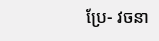ប្រែ- វចនា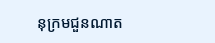នុក្រមជួនណាត